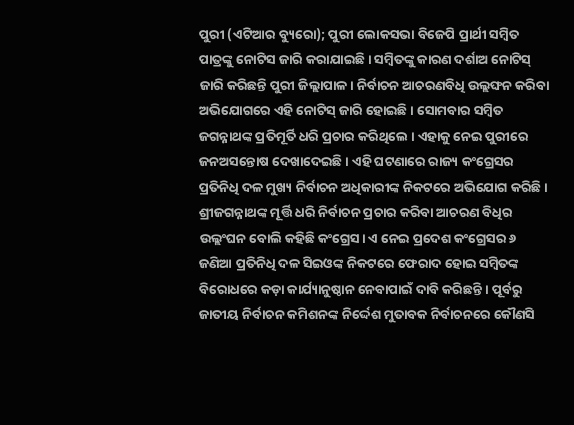ପୁରୀ (ଏଟିଆର ବ୍ୟୁରୋ); ପୁରୀ ଲୋକସଭା ବିଜେପି ପ୍ରାର୍ଥୀ ସମ୍ବିତ ପାତ୍ରଙ୍କୁ ନୋଟିସ ଜାରି କରାଯାଇଛି । ସମ୍ବିତଙ୍କୁ କାରଣ ଦର୍ଶାଅ ନୋଟିସ୍ ଜାରି କରିଛନ୍ତି ପୁରୀ ଜିଲ୍ଲାପାଳ। ନିର୍ବାଚନ ଆଚରଣବିଧି ଉଲ୍ଲଙ୍ଘନ କରିବା ଅଭିଯୋଗରେ ଏହି ନୋଟିସ୍ ଜାରି ହୋଇଛି । ସୋମବାର ସମ୍ବିତ ଜଗନ୍ନାଥଙ୍କ ପ୍ରତିମୂର୍ତି ଧରି ପ୍ରଚାର କରିଥିଲେ । ଏହାକୁ ନେଇ ପୁରୀରେ ଜନଅସନ୍ତୋଷ ଦେଖାଦେଇଛି । ଏହି ଘଟଣାରେ ରାଜ୍ୟ କଂଗ୍ରେସର ପ୍ରତିନିଧି ଦଳ ମୁଖ୍ୟ ନିର୍ବାଚନ ଅଧିକାରୀଙ୍କ ନିକଟରେ ଅଭିଯୋଗ କରିଛି ।
ଶ୍ରୀଜଗନ୍ନାଥଙ୍କ ମୂର୍ତ୍ତି ଧରି ନିର୍ବାଚନ ପ୍ରଚାର କରିବା ଆଚରଣ ବିଧିର ଉଲ୍ଲଂଘନ ବୋଲି କହିଛି କଂଗ୍ରେସ। ଏ ନେଇ ପ୍ରଦେଶ କଂଗ୍ରେସର ୬ ଜଣିଆ ପ୍ରତିନିଧି ଦଳ ସିଇଓଙ୍କ ନିକଟରେ ଫେରାଦ ହୋଇ ସମ୍ବିତଙ୍କ ବିରୋଧରେ କଡ଼ା କାର୍ଯ୍ୟାନୁଷ୍ଠାନ ନେବାପାଇଁ ଦାବି କରିଛନ୍ତି । ପୂର୍ବରୁ ଜାତୀୟ ନିର୍ବାଚନ କମିଶନଙ୍କ ନିର୍ଦ୍ଦେଶ ମୁତାବକ ନିର୍ବାଚନରେ କୌଣସି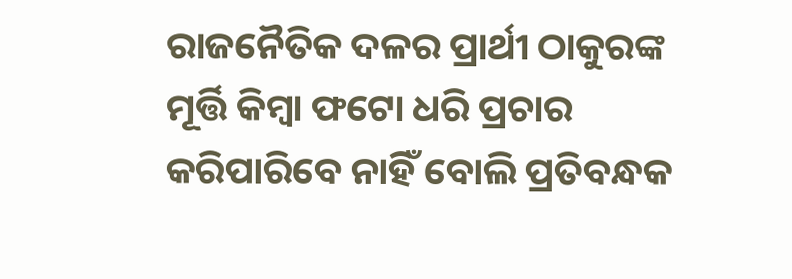ରାଜନୈତିକ ଦଳର ପ୍ରାର୍ଥୀ ଠାକୁରଙ୍କ ମୂର୍ତ୍ତି କିମ୍ବା ଫଟୋ ଧରି ପ୍ରଚାର କରିପାରିବେ ନାହିଁ ବୋଲି ପ୍ରତିବନ୍ଧକ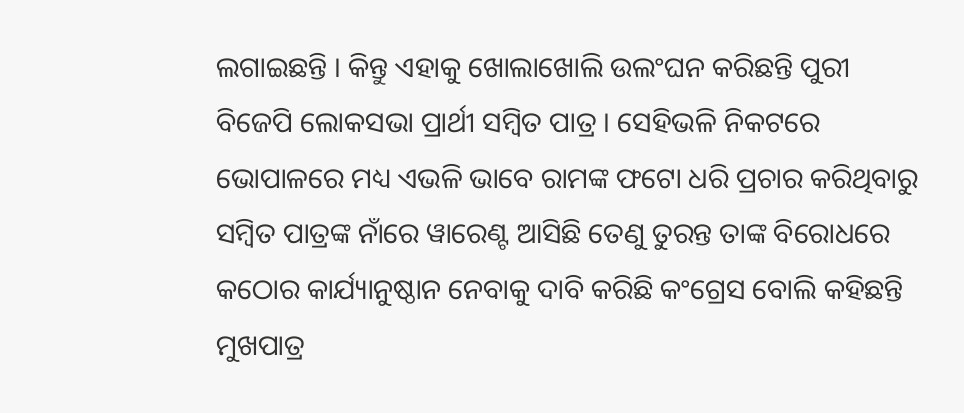ଲଗାଇଛନ୍ତି । କିନ୍ତୁ ଏହାକୁ ଖୋଲାଖୋଲି ଉଲଂଘନ କରିଛନ୍ତି ପୁରୀ ବିଜେପି ଲୋକସଭା ପ୍ରାର୍ଥୀ ସମ୍ବିତ ପାତ୍ର । ସେହିଭଳି ନିକଟରେ ଭୋପାଳରେ ମଧ୍ୟ ଏଭଳି ଭାବେ ରାମଙ୍କ ଫଟୋ ଧରି ପ୍ରଚାର କରିଥିବାରୁ ସମ୍ବିତ ପାତ୍ରଙ୍କ ନାଁରେ ୱାରେଣ୍ଟ ଆସିଛି ତେଣୁ ତୁରନ୍ତ ତାଙ୍କ ବିରୋଧରେ କଠୋର କାର୍ଯ୍ୟାନୁଷ୍ଠାନ ନେବାକୁ ଦାବି କରିଛି କଂଗ୍ରେସ ବୋଲି କହିଛନ୍ତି ମୁଖପାତ୍ର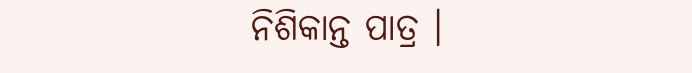ନିଶିକାନ୍ତ ପାତ୍ର ।